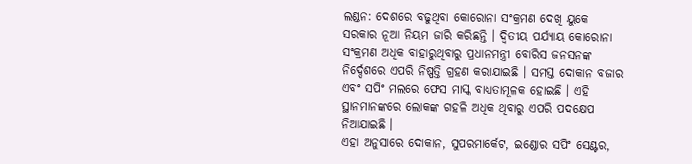ଲଣ୍ଡନ: ଦେଶରେ ବଢୁଥିବା କୋରୋନା ସଂକ୍ରମଣ ଦେଖି ୟୁକେ ସରକାର ନୂଆ ନିୟମ ଜାରି କରିଛନ୍ତି । ଦ୍ବିତୀୟ ପର୍ଯ୍ୟାୟ କୋରୋନା ସଂକ୍ରମଣ ଅଧିକ ବାହାରୁଥିବାରୁ ପ୍ରଧାନମନ୍ତ୍ରୀ ବୋରିସ ଜନସନଙ୍କ ନିର୍ଦ୍ଦେଶରେ ଏପରି ନିଷ୍ପତ୍ତି ଗ୍ରହଣ କରାଯାଇଛି । ସମସ୍ତ ଦୋକାନ ବଜାର ଏବଂ ସପିଂ ମଲରେ ଫେସ ମାସ୍କ ବାଧ୍ୟତାମୂଳକ ହୋଇଛି । ଏହି ସ୍ଥାନମାନଙ୍କରେ ଲୋକଙ୍କ ଗହଳି ଅଧିକ ଥିବାରୁ ଏପରି ପଦକ୍ଷେପ ନିଆଯାଇଛି ।
ଏହା ଅନୁସାରେ ଦୋକାନ, ସୁପରମାର୍କେଟ, ଇଣ୍ଡୋର ସପିଂ ସେଣ୍ଟର,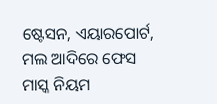ଷ୍ଟେସନ, ଏୟାରପୋର୍ଟ, ମଲ ଆଦିରେ ଫେସ ମାସ୍କ ନିୟମ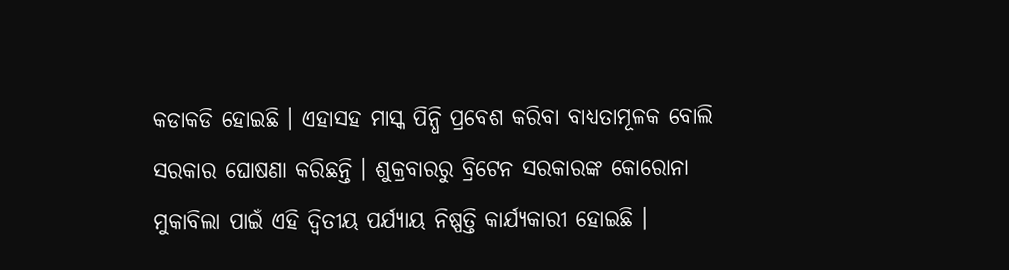କଡାକଡି ହୋଇଛି । ଏହାସହ ମାସ୍କ ପିନ୍ଧି ପ୍ରବେଶ କରିବା ବାଧ୍ୟତାମୂଳକ ବୋଲି ସରକାର ଘୋଷଣା କରିଛନ୍ତି । ଶୁକ୍ରବାରରୁ ବ୍ରିଟେନ ସରକାରଙ୍କ କୋରୋନା ମୁକାବିଲା ପାଇଁ ଏହି ଦ୍ବିତୀୟ ପର୍ଯ୍ୟାୟ ନିଷ୍ପତ୍ତି କାର୍ଯ୍ୟକାରୀ ହୋଇଛି ।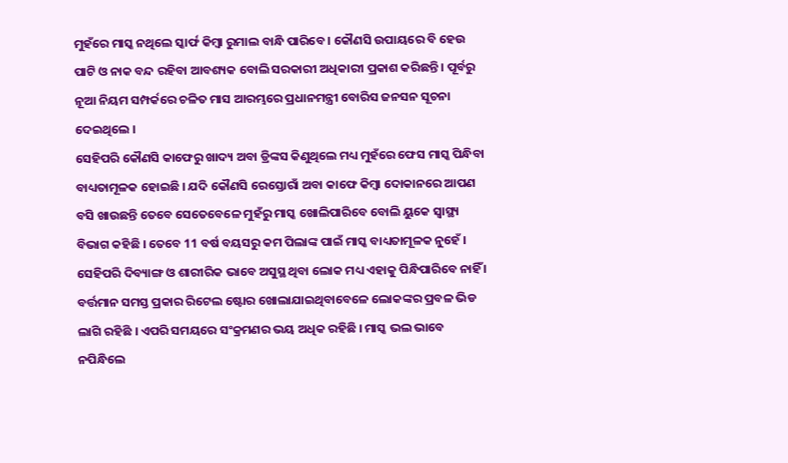ମୁହଁରେ ମାସ୍କ ନଥିଲେ ସ୍କାର୍ଫ କିମ୍ବା ରୁମାଲ ବାନ୍ଧି ପାରିବେ । କୌଣସି ଉପାୟରେ ବି ହେଉ ପାଟି ଓ ନାକ ବନ୍ଦ ରହିବା ଆବଶ୍ୟକ ବୋଲି ସରକାରୀ ଅଧିକାରୀ ପ୍ରକାଶ କରିଛନ୍ତି । ପୂର୍ବରୁ ନୂଆ ନିୟମ ସମ୍ପର୍କରେ ଚଳିତ ମାସ ଆରମ୍ଭରେ ପ୍ରଧାନମନ୍ତ୍ରୀ ବୋରିସ ଜନସନ ସୂଚନା ଦେଇଥିଲେ ।
ସେହିପରି କୌଣସି କାଫେରୁ ଖାଦ୍ୟ ଅବା ଡ୍ରିଙ୍କସ କିଣୁଥିଲେ ମଧ୍ୟ ମୁହଁରେ ଫେସ ମାସ୍କ ପିନ୍ଧିବା ବାଧ୍ୟତାମୂଳକ ହୋଇଛି । ଯଦି କୌଣସି ରେସ୍ତୋରାଁ ଅବା କାଫେ କିମ୍ବା ଦୋକାନରେ ଆପଣ ବସି ଖାଉଛନ୍ତି ତେବେ ସେତେବେଳେ ମୁହଁରୁ ମାସ୍କ ଖୋଲିପାରିବେ ବୋଲି ୟୁକେ ସ୍ବାସ୍ଥ୍ୟ ବିଭାଗ କହିଛି । ତେବେ 11 ବର୍ଷ ବୟସରୁ କମ ପିଲାଙ୍କ ପାଇଁ ମାସ୍କ ବାଧ୍ୟତାମୂଳକ ନୁହେଁ । ସେହିପରି ଦିବ୍ୟାଙ୍ଗ ଓ ଶାରୀରିକ ଭାବେ ଅସୁସ୍ଥ ଥିବା ଲୋକ ମଧ୍ୟ ଏହାକୁ ପିନ୍ଧିପାରିବେ ନାହିଁ । ବର୍ତ୍ତମାନ ସମସ୍ତ ପ୍ରକାର ରିଟେଲ ଷ୍ଟୋର ଖୋଲାଯାଇଥିବାବେଳେ ଲୋକଙ୍କର ପ୍ରବଳ ଭିଡ ଲାଗି ରହିଛି । ଏପରି ସମୟରେ ସଂକ୍ରମଣର ଭୟ ଅଧିକ ରହିଛି । ମାସ୍କ ଭଲ ଭାବେ ନପିନ୍ଧିଲେ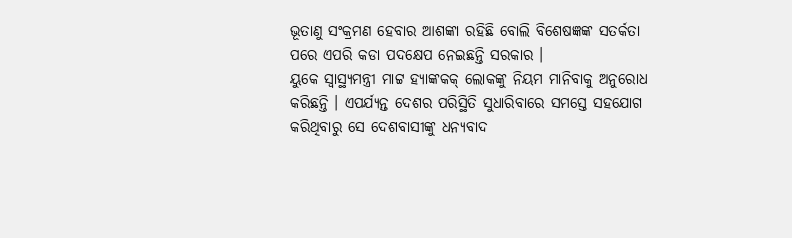ଭୂତାଣୁ ସଂକ୍ରମଣ ହେବାର ଆଶଙ୍କା ରହିଛି ବୋଲି ବିଶେଷଜ୍ଞଙ୍କ ସତର୍କତା ପରେ ଏପରି କଡା ପଦକ୍ଷେପ ନେଇଛନ୍ତି ସରକାର ।
ୟୁକେ ସ୍ବାସ୍ଥ୍ୟମନ୍ତ୍ରୀ ମାଟ୍ଟ ହ୍ୟାଙ୍କକକ୍ ଲୋକଙ୍କୁ ନିୟମ ମାନିବାକୁ ଅନୁରୋଧ କରିଛନ୍ତି । ଏପର୍ଯ୍ୟନ୍ତ ଦେଶର ପରିସ୍ଥିତି ସୁଧାରିବାରେ ସମସ୍ତେ ସହଯୋଗ କରିଥିବାରୁ ସେ ଦେଶବାସୀଙ୍କୁ ଧନ୍ୟବାଦ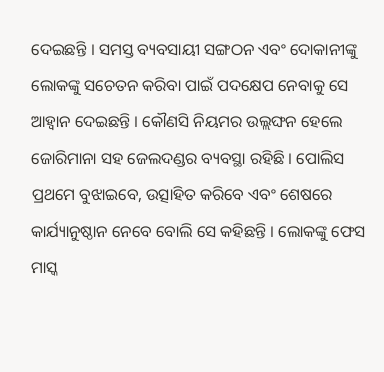ଦେଇଛନ୍ତି । ସମସ୍ତ ବ୍ୟବସାୟୀ ସଙ୍ଗଠନ ଏବଂ ଦୋକାନୀଙ୍କୁ ଲୋକଙ୍କୁ ସଚେତନ କରିବା ପାଇଁ ପଦକ୍ଷେପ ନେବାକୁ ସେ ଆହ୍ବାନ ଦେଇଛନ୍ତି । କୌଣସି ନିୟମର ଉଲ୍ଲଙ୍ଘନ ହେଲେ ଜୋରିମାନା ସହ ଜେଲଦଣ୍ଡର ବ୍ୟବସ୍ଥା ରହିଛି । ପୋଲିସ ପ୍ରଥମେ ବୁଝାଇବେ, ଉତ୍ସାହିତ କରିବେ ଏବଂ ଶେଷରେ କାର୍ଯ୍ୟାନୁଷ୍ଠାନ ନେବେ ବୋଲି ସେ କହିଛନ୍ତି । ଲୋକଙ୍କୁ ଫେସ ମାସ୍କ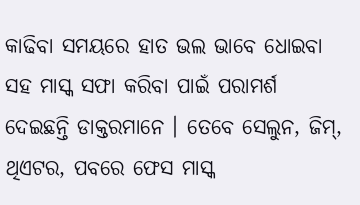କାଢିବା ସମୟରେ ହାତ ଭଲ ଭାବେ ଧୋଇବା ସହ ମାସ୍କ ସଫା କରିବା ପାଇଁ ପରାମର୍ଶ ଦେଇଛନ୍ତି ଡାକ୍ତରମାନେ । ତେବେ ସେଲୁନ, ଜିମ୍, ଥିଏଟର, ପବରେ ଫେସ ମାସ୍କ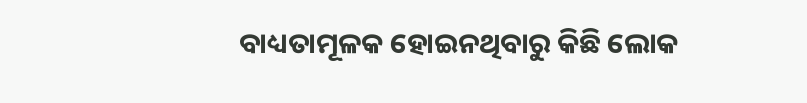ବାଧ୍ୟତାମୂଳକ ହୋଇନଥିବାରୁ କିଛି ଲୋକ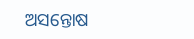ଅସନ୍ତୋଷ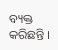ବ୍ୟକ୍ତ କରିଛନ୍ତି ।